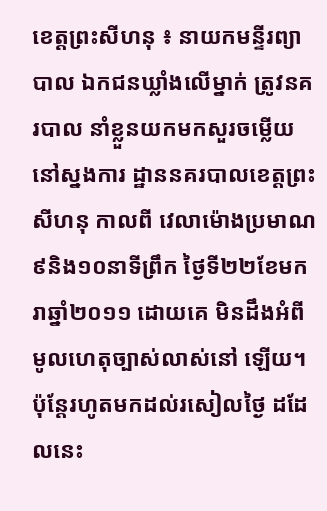ខេត្ដព្រះសីហនុ ៖ នាយកមន្ទីរព្យាបាល ឯកជនឃ្លាំងលើម្នាក់ ត្រូវនគរបាល នាំខ្លួនយកមកសួរចម្លើយនៅស្នងការ ដ្ឋាននគរបាលខេត្ដព្រះសីហនុ កាលពី វេលាម៉ោងប្រមាណ៩និង១០នាទីព្រឹក ថ្ងៃទី២២ខែមករាឆ្នាំ២០១១ ដោយគេ មិនដឹងអំពីមូលហេតុច្បាស់លាស់នៅ ឡើយ។ ប៉ុន្ដែរហូតមកដល់រសៀលថ្ងៃ ដដែលនេះ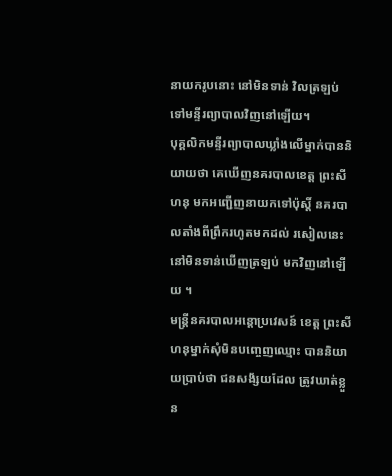នាយករូបនោះ នៅមិនទាន់ វិលត្រឡប់ទៅមន្ទីរព្យាបាលវិញនៅឡើយ។
បុគ្គលិកមន្ទីរព្យាបាលឃ្លាំងលើម្នាក់បាននិយាយថា គេឃើញនគរបាលខេត្ដ ព្រះសីហនុ មកអញ្ជើញនាយកទៅប៉ុស្ដិ៍ នគរបាលតាំងពីព្រឹករហូតមកដល់ រសៀលនេះ នៅមិនទាន់ឃើញត្រឡប់ មកវិញនៅឡើយ ។
មន្ដ្រីនគរបាលអន្ដោប្រវេសន៍ ខេត្ដ ព្រះសីហនុម្នាក់សុំមិនបញ្ចេញឈ្មោះ បាននិយាយប្រាប់ថា ជនសង័្សយដែល ត្រូវឃាត់ខ្លួន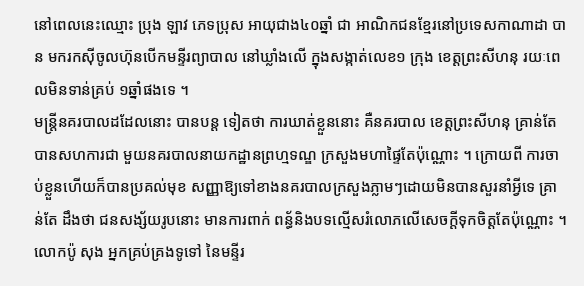នៅពេលនេះឈ្មោះ ប្រុង ឡាវ ភេទប្រុស អាយុជាង៤០ឆ្នាំ ជា អាណិកជនខ្មែរនៅប្រទេសកាណាដា បាន មករកស៊ីចូលហ៊ុនបើកមន្ទីរព្យាបាល នៅឃ្លាំងលើ ក្នុងសង្កាត់លេខ១ ក្រុង ខេត្ដព្រះសីហនុ រយៈពេលមិនទាន់គ្រប់ ១ឆ្នាំផងទេ ។
មន្ដ្រីនគរបាលដដែលនោះ បានបន្ដ ទៀតថា ការឃាត់ខ្លួននោះ គឺនគរបាល ខេត្ដព្រះសីហនុ គ្រាន់តែបានសហការជា មួយនគរបាលនាយកដ្ឋានព្រហ្មទណ្ឌ ក្រសួងមហាផ្ទៃតែប៉ុណ្ណោះ ។ ក្រោយពី ការចាប់ខ្លួនហើយក៏បានប្រគល់មុខ សញ្ញាឱ្យទៅខាងនគរបាលក្រសួងភ្លាមៗដោយមិនបានសួរនាំអ្វីទេ គ្រាន់តែ ដឹងថា ជនសង្ស័យរូបនោះ មានការពាក់ ពន្ធ័និងបទល្មើសរំលោភលើសេចក្ដីទុកចិត្ដតែប៉ុណ្ណោះ ។
លោកប៉ូ សុង អ្នកគ្រប់គ្រងទូទៅ នៃមន្ទីរ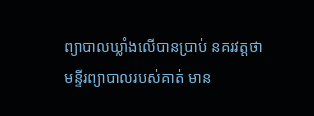ព្យាបាលឃ្លាំងលើបានប្រាប់ នគរវត្ដថា មន្ទីរព្យាបាលរបស់គាត់ មាន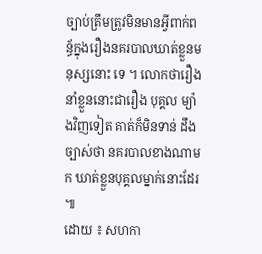ច្បាប់ត្រឹមត្រូវមិនមានអ្វីពាក់ពន្ធ័ក្នុងរឿងនគរបាលឃាត់ខ្លួនមនុស្សនោះ ទេ ។ លោកថារឿងនាំខ្លួននោះជារឿង បុគ្គល ម្យ៉ាងវិញទៀត គាត់ក៏មិនទាន់ ដឹងច្បាស់ថា នគរបាលខាងណាមក ឃាត់ខ្លួនបុគ្គលម្នាក់នោះដែរ ៕
ដោយ ៖ សហកា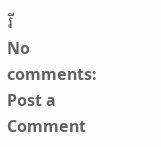រី
No comments:
Post a Comment